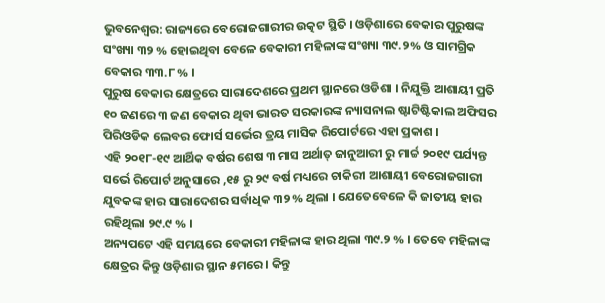ଭୁବନେଶ୍ୱର: ରାଜ୍ୟରେ ବେରୋଜଗାରୀର ଉତ୍କଟ ସ୍ଥିତି । ଓଡ଼ିଶାରେ ବେକାର ପୁରୁଷଙ୍କ ସଂଖ୍ୟା ୩୨ % ହୋଇଥିବା ବେଳେ ବେକାରୀ ମହିଳାଙ୍କ ସଂଖ୍ୟା ୩୯.୨% ଓ ସାମଗ୍ରିକ ବେକାର ୩୩.୮ % ।
ପୁରୁଷ ବେକାର କ୍ଷେତ୍ରରେ ସାରାଦେଶରେ ପ୍ରଥମ ସ୍ଥାନରେ ଓଡିଶା । ନିଯୁକ୍ତି ଆଶାୟୀ ପ୍ରତି ୧୦ ଜଣରେ ୩ ଜଣ ବେକାର ଥିବା ଭାରତ ସରକାରଙ୍କ ନ୍ୟାସନାଲ ଷ୍ଟାଟିଷ୍ଟିକାଲ ଅଫିସର ପିରିଓଡିକ ଲେବର ଫୋର୍ସ ସର୍ଭେର ତ୍ରୟ ମାସିକ ରିପୋର୍ଟରେ ଏହା ପ୍ରକାଶ ।
ଏହି ୨୦୧୮-୧୯ ଆର୍ଥିକ ବର୍ଷର ଶେଷ ୩ ମାସ ଅର୍ଥାତ୍ ଜାନୁଆରୀ ରୁ ମାର୍ଚ୍ଚ ୨୦୧୯ ପର୍ଯ୍ୟନ୍ତ ସର୍ଭେ ରିପୋର୍ଟ ଅନୁସାରେ ,୧୫ ରୁ ୨୯ ବର୍ଷ ମଧ୍ୟରେ ଚାକିରୀ ଆଶାୟୀ ବେରୋଜଗାରୀ ଯୁବକଙ୍କ ହାର ସାରାଦେଶର ସର୍ବାଧିକ ୩୨ % ଥିଲା । ଯେତେବେଳେ କି ଜାତୀୟ ହାର ରହିଥିଲା ୨୯.୯ % ।
ଅନ୍ୟପଟେ ଏହି ସମୟରେ ବେକାରୀ ମହିଳାଙ୍କ ହାର ଥିଲା ୩୯.୨ % । ତେବେ ମହିଳାଙ୍କ କ୍ଷେତ୍ରର କିନ୍ତୁ ଓଡ଼ିଶାର ସ୍ଥାନ ୫ମରେ । କିନ୍ତୁ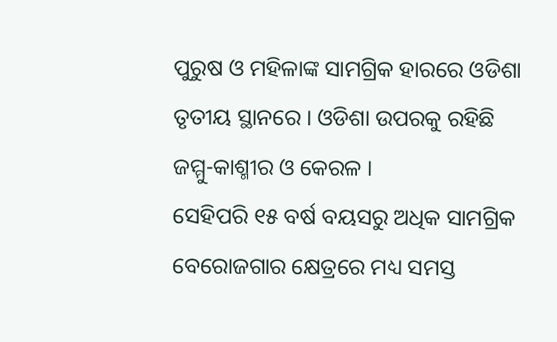ପୁରୁଷ ଓ ମହିଳାଙ୍କ ସାମଗ୍ରିକ ହାରରେ ଓଡିଶା ତୃତୀୟ ସ୍ଥାନରେ । ଓଡିଶା ଉପରକୁ ରହିଛି ଜମ୍ମୁ-କାଶ୍ମୀର ଓ କେରଳ ।
ସେହିପରି ୧୫ ବର୍ଷ ବୟସରୁ ଅଧିକ ସାମଗ୍ରିକ ବେରୋଜଗାର କ୍ଷେତ୍ରରେ ମଧ୍ୟ ସମସ୍ତ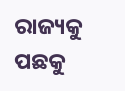ରାଜ୍ୟକୁ ପଛକୁ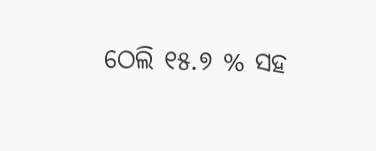ଠେଲି ୧୫.୭ % ସହ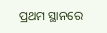ପ୍ରଥମ ସ୍ଥାନରେ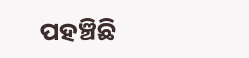ପହଞ୍ଚିଛି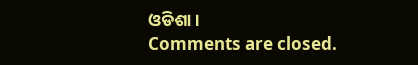ଓଡିଶା ।
Comments are closed.